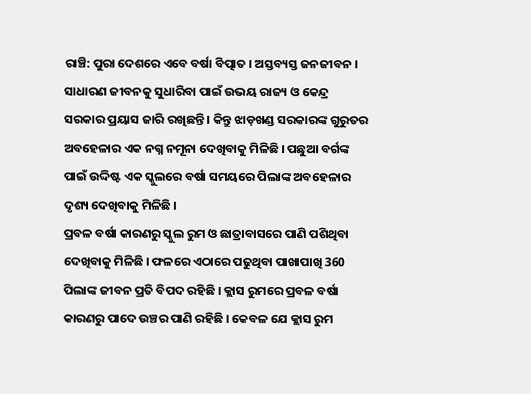ରାଞ୍ଚି: ପୁରା ଦେଶରେ ଏବେ ବର୍ଷା ବିତ୍ପାତ । ଅସ୍ତବ୍ୟସ୍ତ ଜନଜୀବନ । ସାଧାରଣ ଜୀବନକୁ ସୁଧାରିବା ପାଇଁ ଉଭୟ ରାଜ୍ୟ ଓ କେନ୍ଦ୍ର ସରକାର ପ୍ରୟାସ ଜାରି ରଖିଛନ୍ତି । କିନ୍ତୁ ଝାଡ଼ଖଣ୍ଡ ସରକାରଙ୍କ ଗୁରୁତର ଅବହେଳାର ଏକ ନଗ୍ନ ନମୂନା ଦେଖିବାକୁ ମିଳିଛି । ପଛୁଆ ବର୍ଗଙ୍କ ପାଇଁ ଉଦ୍ଦିଷ୍ଟ ଏକ ସ୍କୁଲରେ ବର୍ଷା ସମୟରେ ପିଲାଙ୍କ ଅବହେଳାର ଦୃଶ୍ୟ ଦେଖିବାକୁ ମିଳିଛି ।
ପ୍ରବଳ ବର୍ଷା କାରଣରୁ ସ୍କୁଲ ରୁମ ଓ ଛାତ୍ରାବାସରେ ପାଣି ପଶିଥିବା ଦେଖିବାକୁ ମିଳିଛି । ଫଳରେ ଏଠାରେ ପଢୁଥିବା ପାଖାପାଖି 360 ପିଲାଙ୍କ ଜୀବନ ପ୍ରତି ବିପଦ ରହିଛି । କ୍ଲାସ ରୁମରେ ପ୍ରବଳ ବର୍ଷା କାରଣରୁ ପାଦେ ଉଞ୍ଚର ପାଣି ରହିଛି । କେବଳ ଯେ କ୍ଲାସ ରୁମ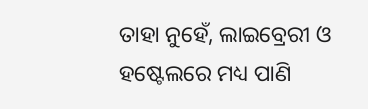ତାହା ନୁହେଁ, ଲାଇବ୍ରେରୀ ଓ ହଷ୍ଟେଲରେ ମଧ୍ୟ ପାଣି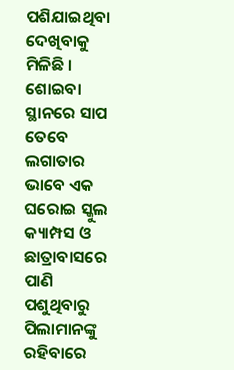ପଶିଯାଇଥିବା ଦେଖିବାକୁ ମିଳିଛି ।
ଶୋଇବା ସ୍ଥାନରେ ସାପ
ତେବେ ଲଗାତାର ଭାବେ ଏକ ଘରୋଇ ସ୍କୁଲ କ୍ୟାମ୍ପସ ଓ ଛାତ୍ରାବାସରେ ପାଣି ପଶୁଥିବାରୁ ପିଲାମାନଙ୍କୁ ରହିବାରେ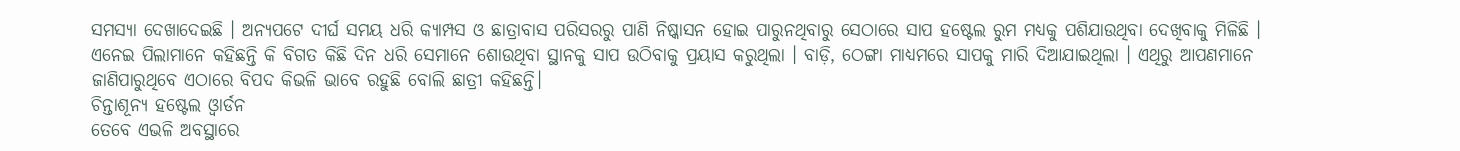ସମସ୍ୟା ଦେଖାଦେଇଛି । ଅନ୍ୟପଟେ ଦୀର୍ଘ ସମୟ ଧରି କ୍ୟାମ୍ପସ ଓ ଛାତ୍ରାବାସ ପରିସରରୁ ପାଣି ନିଷ୍କାସନ ହୋଇ ପାରୁନଥିବାରୁ ସେଠାରେ ସାପ ହଷ୍ଟେଲ ରୁମ ମଧ୍ୟକୁ ପଶିଯାଉଥିବା ଦେଖିବାକୁ ମିଳିଛି । ଏନେଇ ପିଲାମାନେ କହିଛନ୍ତି କି ବିଗତ କିଛି ଦିନ ଧରି ସେମାନେ ଶୋଉଥିବା ସ୍ଥାନକୁ ସାପ ଉଠିବାକୁ ପ୍ରୟାସ କରୁଥିଲା । ବାଡ଼ି, ଠେଙ୍ଗା ମାଧ୍ୟମରେ ସାପକୁ ମାରି ଦିଆଯାଇଥିଲା । ଏଥିରୁ ଆପଣମାନେ ଜାଣିପାରୁଥିବେ ଏଠାରେ ବିପଦ କିଭଳି ଭାବେ ରହୁଛି ବୋଲି ଛାତ୍ରୀ କହିଛନ୍ତି।
ଚିନ୍ତାଶୂନ୍ୟ ହଷ୍ଟେଲ ଓ୍ବାର୍ଡନ
ତେବେ ଏଭଳି ଅବସ୍ଥାରେ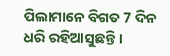ପିଲାମାନେ ବିଗତ 7 ଦିନ ଧରି ରହିଆସୁଛନ୍ତି ।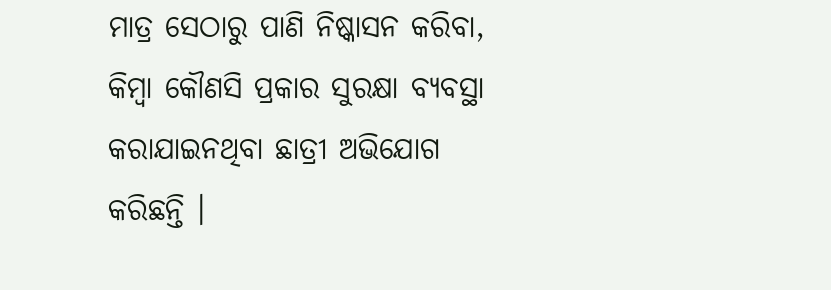ମାତ୍ର ସେଠାରୁ ପାଣି ନିଷ୍କାସନ କରିବା, କିମ୍ବା କୌଣସି ପ୍ରକାର ସୁରକ୍ଷା ବ୍ୟବସ୍ଥା କରାଯାଇନଥିବା ଛାତ୍ରୀ ଅଭିଯୋଗ କରିଛନ୍ତି ।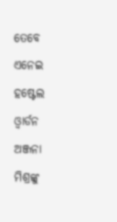ତେବେ ଏନେଇ ହଷ୍ଟେଲ ଓ୍ବାର୍ଡନ ଅଞ୍ଜନା ମିଶ୍ରଙ୍କୁ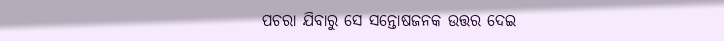ପଚରା ଯିବାରୁ ସେ ସନ୍ତୋଷଜନକ ଉତ୍ତର ଦେଇ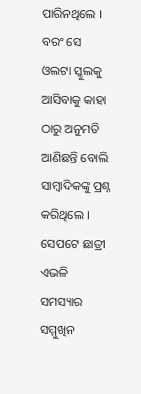ପାରିନଥିଲେ । ବରଂ ସେ ଓଲଟା ସ୍କୁଲକୁ ଆସିବାକୁ କାହା ଠାରୁ ଅନୁମତି ଆଣିଛନ୍ତି ବୋଲି ସାମ୍ବାଦିକଙ୍କୁ ପ୍ରଶ୍ନ କରିଥିଲେ । ସେପଟେ ଛାତ୍ରୀ ଏଭଳି ସମସ୍ୟାର ସମ୍ମୁଖିନ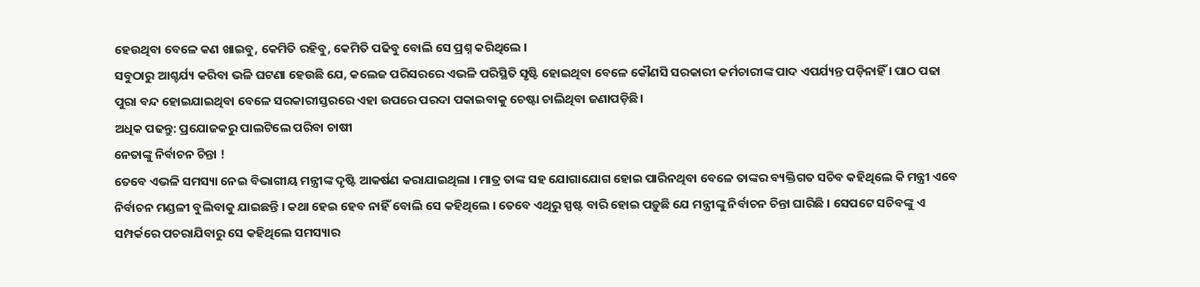ହେଉଥିବା ବେଳେ କଣ ଖାଇବୁ, କେମିତି ରହିବୁ, କେମିତି ପଢିବୁ ବୋଲି ସେ ପ୍ରଶ୍ନ କରିଥିଲେ ।
ସବୁଠାରୁ ଆଶ୍ଚର୍ଯ୍ୟ କରିବା ଭଳି ଘଟଣା ହେଉଛି ଯେ, କଲେଜ ପରିସରରେ ଏଭଳି ପରିସ୍ଥିତି ସୃଷ୍ଟି ହୋଇଥିବା ବେଳେ କୌଣସି ସରକାରୀ କର୍ମଚାରୀଙ୍କ ପାଦ ଏପର୍ଯ୍ୟନ୍ତ ପଡ଼ିନାହିଁ । ପାଠ ପଢା ପୁରା ବନ୍ଦ ହୋଇଯାଇଥିବା ବେଳେ ସରକାରୀସ୍ତରରେ ଏହା ଉପରେ ପରଦା ପକାଇବାକୁ ଚେଷ୍ଟା ଚାଲିଥିବା ଜଣାପଡ଼ିଛି।
ଅଧିକ ପଢନ୍ତୁ: ପ୍ରଯୋଜକରୁ ପାଲଟିଲେ ପରିବା ଚାଷୀ
ନେତାଙ୍କୁ ନିର୍ବାଚନ ଚିନ୍ତା !
ତେବେ ଏଭଳି ସମସ୍ୟା ନେଇ ବିଭାଗୀୟ ମନ୍ତ୍ରୀଙ୍କ ଦୃଷ୍ଟି ଆକର୍ଷଣ କରାଯାଇଥିଲା । ମାତ୍ର ତାଙ୍କ ସହ ଯୋଗାଯୋଗ ହୋଇ ପାରିନଥିବା ବେଳେ ତାଙ୍କର ବ୍ୟକ୍ତିଗତ ସଚିବ କହିଥିଲେ କି ମନ୍ତ୍ରୀ ଏବେ ନିର୍ବାଚନ ମଣ୍ଡଳୀ ବୁଲିବାକୁ ଯାଇଛନ୍ତି । କଥା ହେଇ ହେବ ନାହିଁ ବୋଲି ସେ କହିଥିଲେ । ତେବେ ଏଥିରୁ ସ୍ପଷ୍ଟ ବାରି ହୋଇ ପଡ଼ୁଛି ଯେ ମନ୍ତ୍ରୀଙ୍କୁ ନିର୍ବାଚନ ଚିନ୍ତା ଘାରିଛି । ସେପଟେ ସଚିବଙ୍କୁ ଏ ସମ୍ପର୍କରେ ପଚରାଯିବାରୁ ସେ କହିଥିଲେ ସମସ୍ୟାର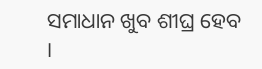ସମାଧାନ ଖୁବ ଶୀଘ୍ର ହେବ ।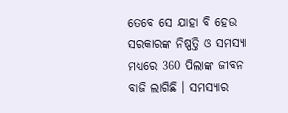ତେବେ ସେ ଯାହା ବି ହେଉ ସରକାରଙ୍କ ନିଷ୍ପତ୍ତି ଓ ସମସ୍ୟା ମଧ୍ୟରେ 360 ପିଲାଙ୍କ ଜୀବନ ବାଜି ଲାଗିଛି । ସମସ୍ୟାର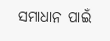ସମାଧାନ ପାଇଁ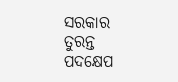ସରକାର ତୁରନ୍ତ ପଦକ୍ଷେପ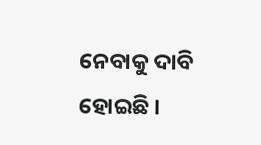ନେବାକୁ ଦାବି ହୋଇଛି ।